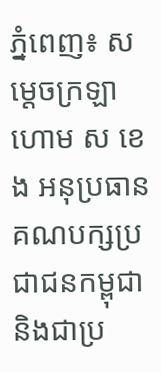ភ្នំពេញ៖ សម្ដេចក្រឡាហោម ស ខេង អនុប្រធានគណបក្សប្រជាជនកម្ពុជា និងជាប្រ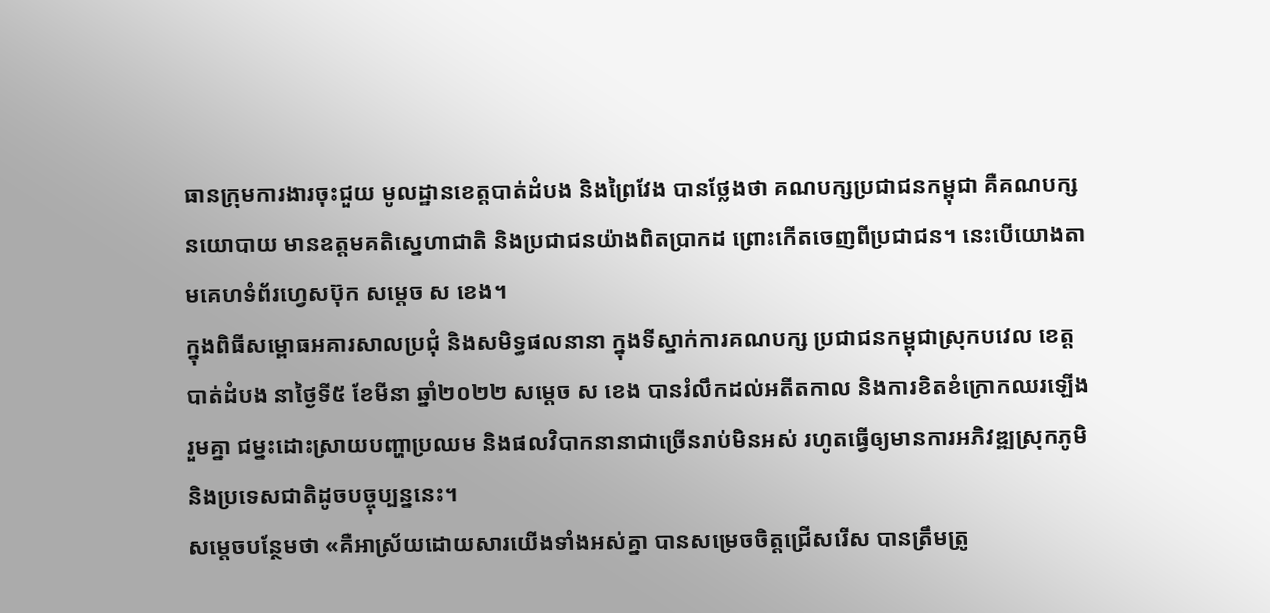ធានក្រុមការងារចុះជួយ មូលដ្ឋានខេត្តបាត់ដំបង និងព្រៃវែង បានថ្លែងថា គណបក្សប្រជាជនកម្ពុជា គឺគណបក្សនយោបាយ មានឧត្តមគតិស្នេហាជាតិ និងប្រជាជនយ៉ាងពិតប្រាកដ ព្រោះកើតចេញពីប្រជាជន។ នេះបើយោងតាមគេហទំព័រហ្វេសប៊ុក សម្ដេច ស ខេង។
ក្នុងពិធីសម្ពោធអគារសាលប្រជុំ និងសមិទ្ធផលនានា ក្នុងទីស្នាក់ការគណបក្ស ប្រជាជនកម្ពុជាស្រុកបវេល ខេត្តបាត់ដំបង នាថ្ងៃទី៥ ខែមីនា ឆ្នាំ២០២២ សម្ដេច ស ខេង បានរំលឹកដល់អតីតកាល និងការខិតខំក្រោកឈរឡើងរួមគ្នា ជម្នះដោះស្រាយបញ្ហាប្រឈម និងផលវិបាកនានាជាច្រើនរាប់មិនអស់ រហូតធ្វើឲ្យមានការអភិវឌ្ឍស្រុកភូមិ និងប្រទេសជាតិដូចបច្ចុប្បន្ននេះ។
សម្ដេចបន្ថែមថា «គឺអាស្រ័យដោយសារយើងទាំងអស់គ្នា បានសម្រេចចិត្តជ្រើសរើស បានត្រឹមត្រូ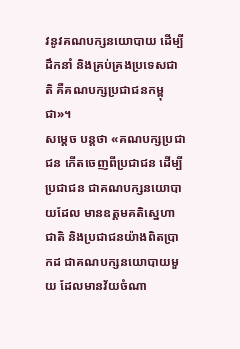វនូវគណបក្សនយោបាយ ដើម្បីដឹកនាំ និងគ្រប់គ្រងប្រទេសជាតិ គឺគណបក្សប្រជាជនកម្ពុជា»។
សម្ដេច បន្ដថា «គណបក្សប្រជាជន កើតចេញពីប្រជាជន ដើម្បីប្រជាជន ជាគណបក្សនយោបាយដែល មានឧត្តមគតិស្នេហាជាតិ និងប្រជាជនយ៉ាងពិតប្រាកដ ជាគណបក្សនយោបាយមួយ ដែលមានវ័យចំណា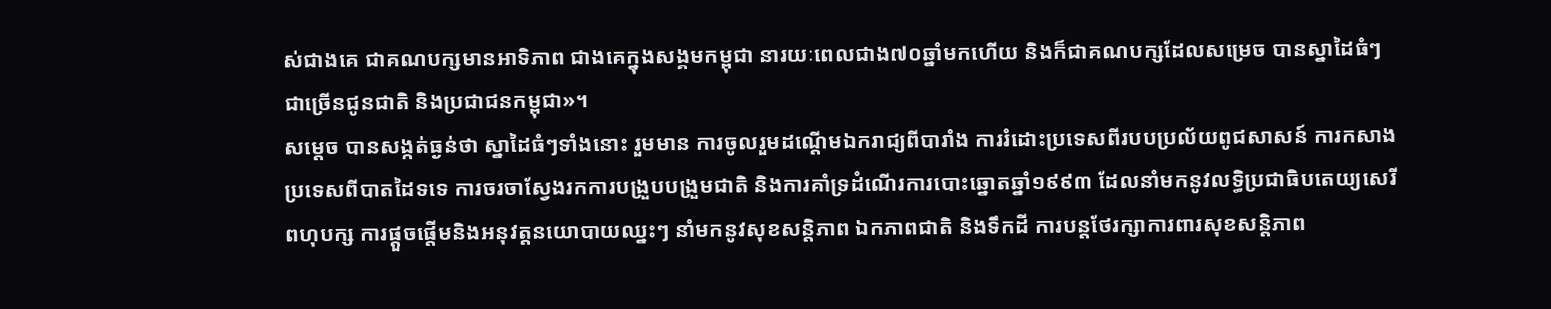ស់ជាងគេ ជាគណបក្សមានអាទិភាព ជាងគេក្នុងសង្គមកម្ពុជា នារយៈពេលជាង៧០ឆ្នាំមកហើយ និងក៏ជាគណបក្សដែលសម្រេច បានស្នាដៃធំៗជាច្រើនជូនជាតិ និងប្រជាជនកម្ពុជា»។
សម្ដេច បានសង្កត់ធ្ងន់ថា ស្នាដៃធំៗទាំងនោះ រួមមាន ការចូលរួមដណ្ដើមឯករាជ្យពីបារាំង ការរំដោះប្រទេសពីរបបប្រល័យពូជសាសន៍ ការកសាងប្រទេសពីបាតដៃទទេ ការចរចាស្វែងរកការបង្រួបបង្រួមជាតិ និងការគាំទ្រដំណើរការបោះឆ្នោតឆ្នាំ១៩៩៣ ដែលនាំមកនូវលទ្ធិប្រជាធិបតេយ្យសេរីពហុបក្ស ការផ្ដួចផ្ដើមនិងអនុវត្តនយោបាយឈ្នះៗ នាំមកនូវសុខសន្តិភាព ឯកភាពជាតិ និងទឹកដី ការបន្តថែរក្សាការពារសុខសន្តិភាព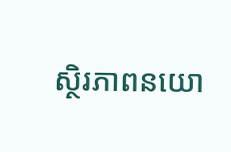ស្ថិរភាពនយោ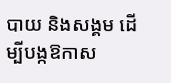បាយ និងសង្គម ដើម្បីបង្កឱកាស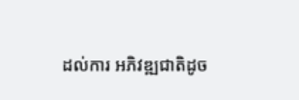ដល់ការ អភិវឌ្ឍជាតិដូច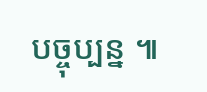បច្ចុប្បន្ន ៕